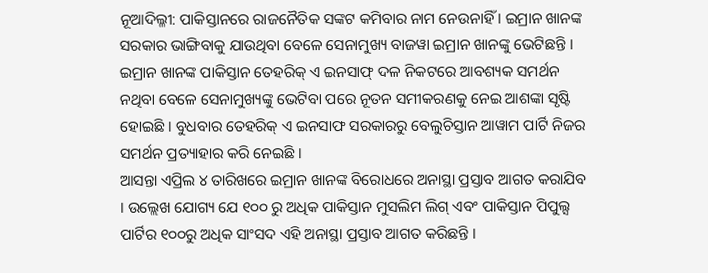ନୂଆଦିଲ୍ଳୀ: ପାକିସ୍ତାନରେ ରାଜନୈତିକ ସଙ୍କଟ କମିବାର ନାମ ନେଉନାହିଁ । ଇମ୍ରାନ ଖାନଙ୍କ ସରକାର ଭାଙ୍ଗିବାକୁ ଯାଉଥିବା ବେଳେ ସେନାମୁଖ୍ୟ ବାଜୱା ଇମ୍ରାନ ଖାନଙ୍କୁ ଭେଟିଛନ୍ତି । ଇମ୍ରାନ ଖାନଙ୍କ ପାକିସ୍ତାନ ତେହରିକ୍ ଏ ଇନସାଫ୍ ଦଳ ନିକଟରେ ଆବଶ୍ୟକ ସମର୍ଥନ ନଥିବା ବେଳେ ସେନାମୁଖ୍ୟଙ୍କୁ ଭେଟିବା ପରେ ନୂତନ ସମୀକରଣକୁ ନେଇ ଆଶଙ୍କା ସୃଷ୍ଟି ହୋଇଛି । ବୁଧବାର ତେହରିକ୍ ଏ ଇନସାଫ ସରକାରରୁ ବେଲୁଚିସ୍ତାନ ଆୱାମ ପାର୍ଟି ନିଜର ସମର୍ଥନ ପ୍ରତ୍ୟାହାର କରି ନେଇଛି ।
ଆସନ୍ତା ଏପ୍ରିଲ ୪ ତାରିଖରେ ଇମ୍ରାନ ଖାନଙ୍କ ବିରୋଧରେ ଅନାସ୍ଥା ପ୍ରସ୍ତାବ ଆଗତ କରାଯିବ । ଉଲ୍ଲେଖ ଯୋଗ୍ୟ ଯେ ୧୦୦ ରୁ ଅଧିକ ପାକିସ୍ତାନ ମୁସଲିମ ଲିଗ୍ ଏବଂ ପାକିସ୍ତାନ ପିପୁଲ୍ସ ପାର୍ଟିର ୧୦୦ରୁ ଅଧିକ ସାଂସଦ ଏହି ଅନାସ୍ଥା ପ୍ରସ୍ତାବ ଆଗତ କରିଛନ୍ତି ।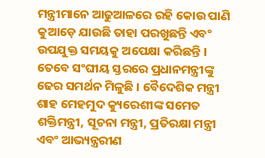ମନ୍ତ୍ରୀମାନେ ଆଢୁଆଳରେ ରହି କୋଉ ପାଣି କୁଆଡ଼େ ଯାଉଛି ତାହା ପରଖୁଛନ୍ତି ଏବଂ ଉପଯୁକ୍ତ ସମୟକୁ ଅପେକ୍ଷା କରିଛନ୍ତି । ତେବେ ସଂଘୀୟ ସ୍ତରରେ ପ୍ରଧାନମନ୍ତ୍ରୀଙ୍କୁ ଢେର ସମର୍ଥନ ମିଳୁଛି । ବୈଦେଶିକ ମନ୍ତ୍ରୀ ଶାହ ମେହମୁଦ କ୍ୟୁରେଶୀଙ୍କ ସମେତ ଶକ୍ତିମନ୍ତ୍ରୀ, ସୂଚନା ମନ୍ତ୍ରୀ, ପ୍ରତିରକ୍ଷା ମନ୍ତ୍ରୀ ଏବଂ ଆଭ୍ୟନ୍ତ୍ରରୀଣ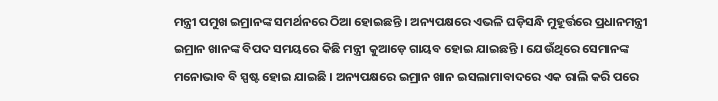ମନ୍ତ୍ରୀ ପମୁଖ ଇମ୍ରାନଙ୍କ ସମର୍ଥନରେ ଠିଆ ହୋଇଛନ୍ତି । ଅନ୍ୟପକ୍ଷରେ ଏଭଳି ଘଡ଼ିସନ୍ଧି ମୁହୂର୍ତ୍ତରେ ପ୍ରଧାନମନ୍ତ୍ରୀ ଇମ୍ରାନ ଖାନଙ୍କ ବିପଦ ସମୟରେ କିଛି ମନ୍ତ୍ରୀ କୁଆଡ଼େ ଗାୟବ ହୋଇ ଯାଇଛନ୍ତି । ଯେଉଁଥିରେ ସେମାନଙ୍କ ମନୋଭାବ ବି ସ୍ପଷ୍ଟ ହୋଇ ଯାଇଛି । ଅନ୍ୟପକ୍ଷରେ ଇମ୍ରାନ ଖାନ ଇସଲାମାବାଦରେ ଏକ ରାଲି କରି ପରେ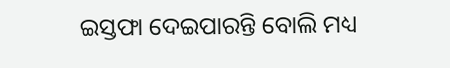ଇସ୍ତଫା ଦେଇପାରନ୍ତି ବୋଲି ମଧ୍ୟ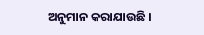ଅନୁମାନ କରାଯାଉଛି ।